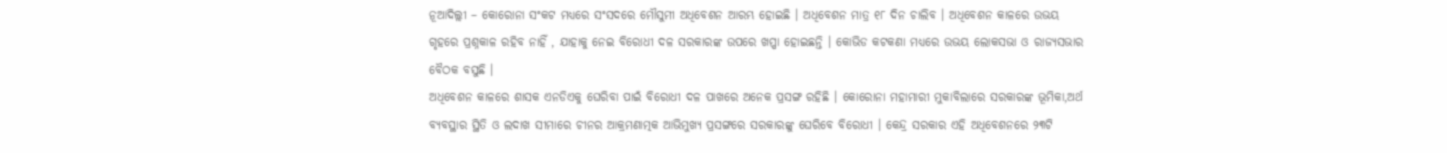ନୂଆଦିଲ୍ଲୀ – କୋରୋନା ସଂକଟ ମଧ୍ୟରେ ସଂସଦରେ ମୌସୁମୀ ଅଧିବେଶନ ଆରମ୍ଭ ହୋଇଛି । ଅଧିବେଶନ ମାତ୍ର ୧୮ ଦିନ ଚାଲିବ । ଅଧିବେଶନ କାଳରେ ଉଭୟ ଗୃହରେ ପ୍ରଶ୍ନକାଳ ରହିବ ନାହିଁ , ଯାହାକୁ ନେଇ ବିରୋଧୀ ଦଳ ସରକାରଙ୍କ ଉପରେ ଖପ୍ପା ହୋଇଛନ୍ତି । କୋଭିଡ କଟକଣା ମଧ୍ୟରେ ଉଭୟ ଲୋକସଭା ଓ ରାଜ୍ୟସଭାର ବୈଠକ ବସୁଛି ।
ଅଧିବେଶନ କାଳରେ ଶାସକ ଏନଡିଏକୁ ଘେରିବା ପାଇଁ ବିରୋଧୀ ଦଳ ପାଖରେ ଅନେକ ପ୍ରସଙ୍ଗ ରହିଛି । କୋରୋନା ମହାମାରୀ ମୁକାବିଲାରେ ସରକାରଙ୍କ ଭୂମିକା,ଅର୍ଥ ବ୍ୟବସ୍ଥାର ସ୍ଥିତି ଓ ଲଦାଖ ସୀମାରେ ଚୀନର ଆକ୍ରମଣାତ୍ମକ ଆଭିମୁଖ୍ୟ ପ୍ରସଙ୍ଗରେ ସରକାରଙ୍କୁ ଘେରିବେ ବିରୋଧୀ । କେନ୍ଦ୍ର ସରକାର ଏହି ଅଧିବେଶନରେ ୨୩ଟି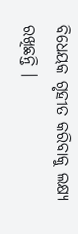ବିଧେୟକ ଗୃହୀତ କରିବାକୁ ଲକ୍ଷ୍ୟ ରଖିଛନ୍ତି ।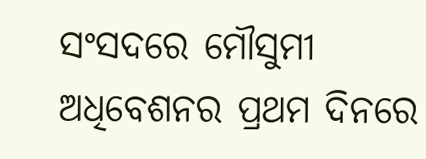ସଂସଦରେ ମୌସୁମୀ ଅଧିବେଶନର ପ୍ରଥମ ଦିନରେ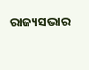ରାଜ୍ୟସଭାର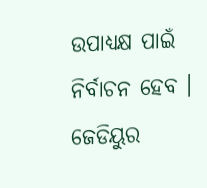ଉପାଧ୍ୟକ୍ଷ ପାଇଁ ନିର୍ବାଚନ ହେବ । ଜେଡିୟୁର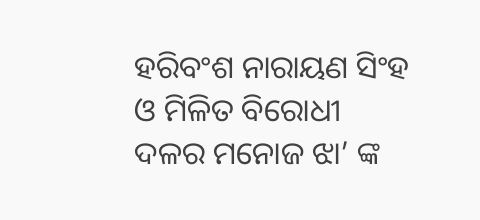ହରିବଂଶ ନାରାୟଣ ସିଂହ ଓ ମିଳିତ ବିରୋଧୀ ଦଳର ମନୋଜ ଝା’ ଙ୍କ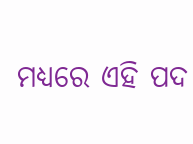ମଧ୍ୟରେ ଏହି ପଦ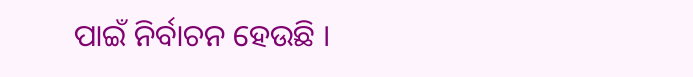ପାଇଁ ନିର୍ବାଚନ ହେଉଛି ।